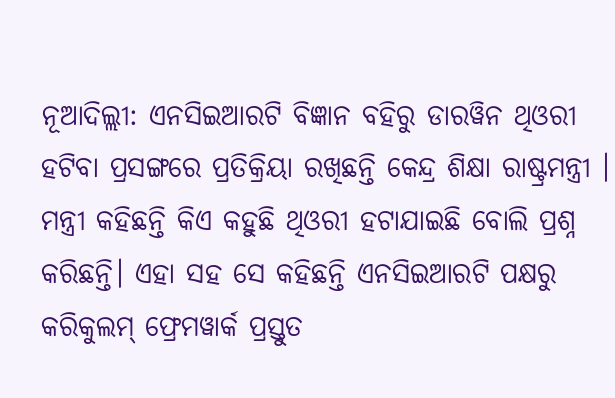ନୂଆଦିଲ୍ଲୀ: ଏନସିଇଆରଟି ବିଜ୍ଞାନ ବହିରୁ ଡାରୱିନ ଥିଓରୀ ହଟିବା ପ୍ରସଙ୍ଗରେ ପ୍ରତିକ୍ରିୟା ରଖିଛନ୍ତି କେନ୍ଦ୍ର ଶିକ୍ଷା ରାଷ୍ଟ୍ରମନ୍ତ୍ରୀ । ମନ୍ତ୍ରୀ କହିଛନ୍ତି କିଏ କହୁଛି ଥିଓରୀ ହଟାଯାଇଛି ବୋଲି ପ୍ରଶ୍ନ କରିଛନ୍ତି। ଏହା ସହ ସେ କହିଛନ୍ତି ଏନସିଇଆରଟି ପକ୍ଷରୁ କରିକୁଲମ୍ ଫ୍ରେମୱାର୍କ ପ୍ରସ୍ତୁତ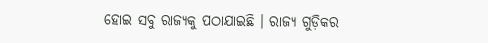ହୋଇ ସବୁ ରାଜ୍ୟକୁ ପଠାଯାଇଛି । ରାଜ୍ୟ ଗୁଡ଼ିକର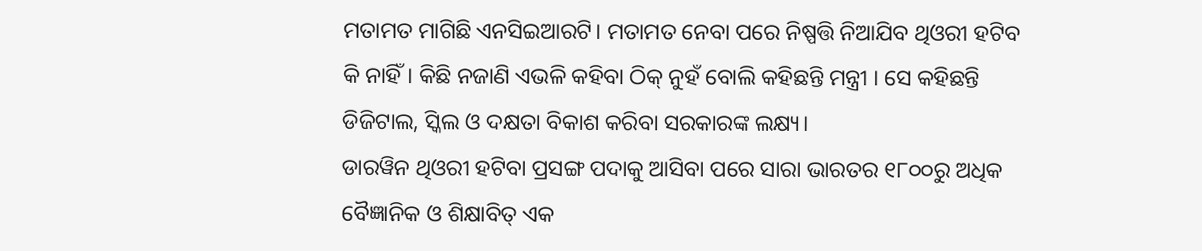ମତାମତ ମାଗିଛି ଏନସିଇଆରଟି। ମତାମତ ନେବା ପରେ ନିଷ୍ପତ୍ତି ନିଆଯିବ ଥିଓରୀ ହଟିବ କି ନାହିଁ। କିଛି ନଜାଣି ଏଭଳି କହିବା ଠିକ୍ ନୁହଁ ବୋଲି କହିଛନ୍ତି ମନ୍ତ୍ରୀ । ସେ କହିଛନ୍ତି ଡିଜିଟାଲ, ସ୍କିଲ ଓ ଦକ୍ଷତା ବିକାଶ କରିବା ସରକାରଙ୍କ ଲକ୍ଷ୍ୟ।
ଡାରୱିନ ଥିଓରୀ ହଟିବା ପ୍ରସଙ୍ଗ ପଦାକୁ ଆସିବା ପରେ ସାରା ଭାରତର ୧୮୦୦ରୁ ଅଧିକ ବୈଜ୍ଞାନିକ ଓ ଶିକ୍ଷାବିତ୍ ଏକ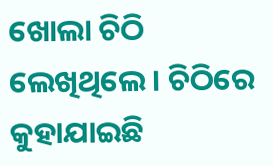ଖୋଲା ଚିଠି ଲେଖିଥିଲେ । ଚିଠିରେ କୁହାଯାଇଛି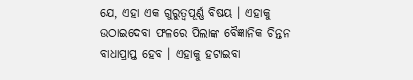ଯେ, ଏହା ଏକ ଗୁରୁତ୍ୱପୂର୍ଣ୍ଣ ବିଷୟ । ଏହାକୁ ଉଠାଇଦେବା ଫଳରେ ପିଲାଙ୍କ ବୈଜ୍ଞାନିକ ଚିନ୍ତନ ବାଧାପ୍ରାପ୍ତ ହେବ । ଏହାକୁ ହଟାଇବା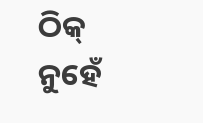ଠିକ୍ ନୁହେଁ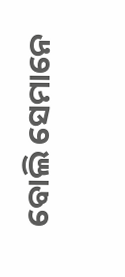ବୋଲି ସେମାନେ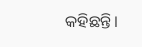କହିଛନ୍ତି।